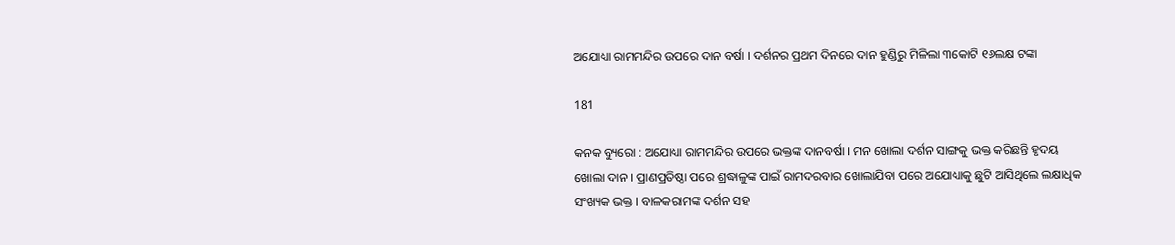ଅଯୋଧ୍ୟା ରାମମନ୍ଦିର ଉପରେ ଦାନ ବର୍ଷା । ଦର୍ଶନର ପ୍ରଥମ ଦିନରେ ଦାନ ହୁଣ୍ଡିରୁ ମିଳିଲା ୩କୋଟି ୧୬ଲକ୍ଷ ଟଙ୍କା

181

କନକ ବ୍ୟୁରୋ : ଅଯୋଧ୍ୟା ରାମମନ୍ଦିର ଉପରେ ଭକ୍ତଙ୍କ ଦାନବର୍ଷା । ମନ ଖୋଲା ଦର୍ଶନ ସାଙ୍ଗକୁ ଭକ୍ତ କରିଛନ୍ତି ହୃଦୟ ଖୋଲା ଦାନ । ପ୍ରାଣପ୍ରତିଷ୍ଠା ପରେ ଶ୍ରଦ୍ଧାଳୁଙ୍କ ପାଇଁ ରାମଦରବାର ଖୋଲାଯିବା ପରେ ଅଯୋଧ୍ୟାକୁ ଛୁଟି ଆସିଥିଲେ ଲକ୍ଷାଧିକ ସଂଖ୍ୟକ ଭକ୍ତ । ବାଳକରାମଙ୍କ ଦର୍ଶନ ସହ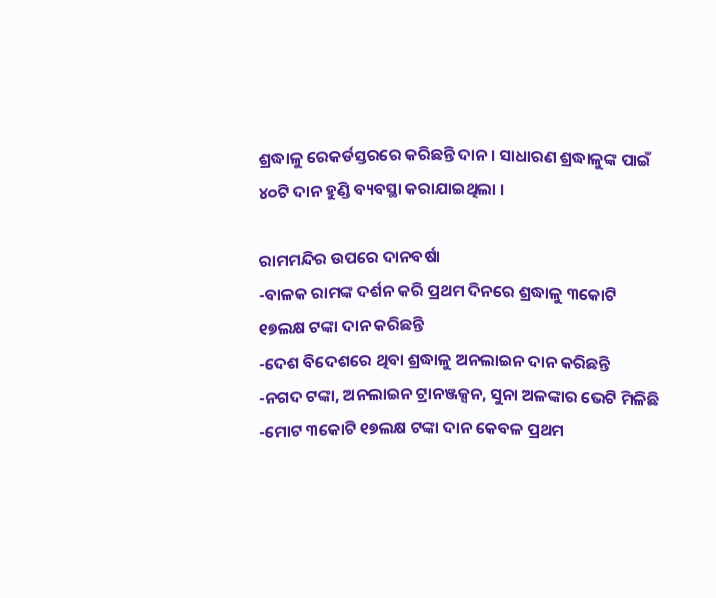ଶ୍ରଦ୍ଧାଳୁ ରେକର୍ଡସ୍ତରରେ କରିଛନ୍ତି ଦାନ । ସାଧାରଣ ଶ୍ରଦ୍ଧାଳୁଙ୍କ ପାଇଁ ୪୦ଟି ଦାନ ହୁଣ୍ଡି ବ୍ୟବସ୍ଥା କରାଯାଇଥିଲା ।

ରାମମନ୍ଦିର ଉପରେ ଦାନବର୍ଷା
-ବାଳକ ରାମଙ୍କ ଦର୍ଶନ କରି ପ୍ରଥମ ଦିନରେ ଶ୍ରଦ୍ଧାଳୁ ୩କୋଟି ୧୭ଲକ୍ଷ ଟଙ୍କା ଦାନ କରିଛନ୍ତି
-ଦେଶ ବିଦେଶରେ ଥିବା ଶ୍ରଦ୍ଧାଳୁ ଅନଲାଇନ ଦାନ କରିଛନ୍ତି
-ନଗଦ ଟଙ୍କା, ଅନଲାଇନ ଟ୍ରାନଞ୍ଜକ୍ସନ, ସୁନା ଅଳଙ୍କାର ଭେଟି ମିଳିଛି
-ମୋଟ ୩କୋଟି ୧୭ଲକ୍ଷ ଟଙ୍କା ଦାନ କେବଳ ପ୍ରଥମ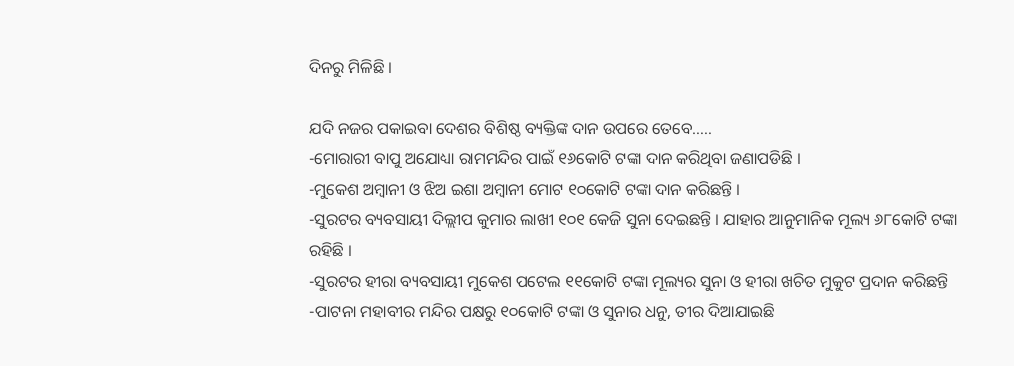ଦିନରୁ ମିଳିଛି ।

ଯଦି ନଜର ପକାଇବା ଦେଶର ବିଶିଷ୍ଠ ବ୍ୟକ୍ତିଙ୍କ ଦାନ ଉପରେ ତେବେ…..
-ମୋରାରୀ ବାପୁ ଅଯୋଧ୍ୟା ରାମମନ୍ଦିର ପାଇଁ ୧୬କୋଟି ଟଙ୍କା ଦାନ କରିଥିବା ଜଣାପଡିଛି ।
-ମୁକେଶ ଅମ୍ବାନୀ ଓ ଝିଅ ଇଶା ଅମ୍ବାନୀ ମୋଟ ୧୦କୋଟି ଟଙ୍କା ଦାନ କରିଛନ୍ତି ।
-ସୁରଟର ବ୍ୟବସାୟୀ ଦିଲ୍ଲୀପ କୁମାର ଲାଖୀ ୧୦୧ କେଜି ସୁନା ଦେଇଛନ୍ତି । ଯାହାର ଆନୁମାନିକ ମୂଲ୍ୟ ୬୮କୋଟି ଟଙ୍କା ରହିଛି ।
-ସୁରଟର ହୀରା ବ୍ୟବସାୟୀ ମୁକେଶ ପଟେଲ ୧୧କୋଟି ଟଙ୍କା ମୂଲ୍ୟର ସୁନା ଓ ହୀରା ଖଚିତ ମୁକୁଟ ପ୍ରଦାନ କରିଛନ୍ତି
-ପାଟନା ମହାବୀର ମନ୍ଦିର ପକ୍ଷରୁ ୧୦କୋଟି ଟଙ୍କା ଓ ସୁନାର ଧନୁ, ତୀର ଦିଆଯାଇଛି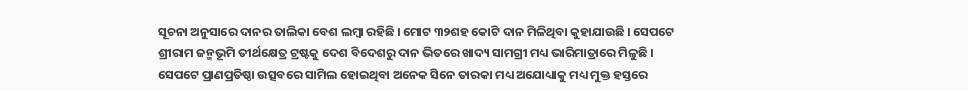ସୂଚନା ଅନୁସାରେ ଦାନର ତାଲିକା ବେଶ ଲମ୍ବା ରହିଛି । ମୋଟ ୩୨ଶହ କୋଟି ଦାନ ମିଳିଥିବା କୁହାଯାଉଛି । ସେପଟେ ଶ୍ରୀରାମ ଜନ୍ମଭୂମି ତୀର୍ଥକ୍ଷେତ୍ର ଟ୍ରଷ୍ଟକୁ ଦେଶ ବିଦେଶରୁ ଦାନ ଭିତରେ ଖାଦ୍ୟ ସାମଗ୍ରୀ ମଧ୍ୟ ଭାରିମାତ୍ରାରେ ମିଳୁଛି । ସେପଟେ ପ୍ରାଣପ୍ରତିଷ୍ଠା ଉତ୍ସବରେ ସାମିଲ ହୋଇଥିବା ଅନେକ ସିନେ ତାରକା ମଧ୍ୟ ଅଯୋଧ୍ୟାକୁ ମଧ୍ୟ ମୁକ୍ତ ହସ୍ତରେ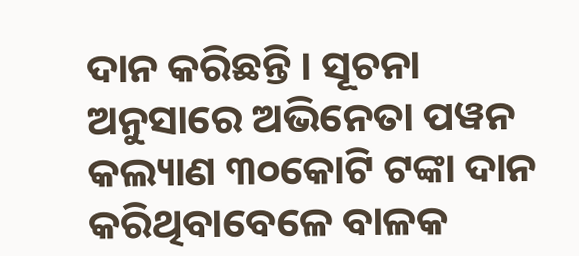ଦାନ କରିଛନ୍ତି । ସୂଚନା ଅନୁସାରେ ଅଭିନେତା ପୱନ କଲ୍ୟାଣ ୩୦କୋଟି ଟଙ୍କା ଦାନ କରିଥିବାବେଳେ ବାଳକ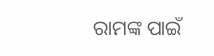ରାମଙ୍କ ପାଇଁ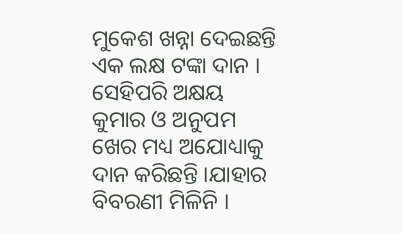ମୁକେଶ ଖନ୍ନା ଦେଇଛନ୍ତି ଏକ ଲକ୍ଷ ଟଙ୍କା ଦାନ । ସେହିପରି ଅକ୍ଷୟ କୁମାର ଓ ଅନୁପମ ଖେର ମଧ୍ୟ ଅଯୋଧ୍ୟାକୁ ଦାନ କରିଛନ୍ତି ।ଯାହାର ବିବରଣୀ ମିଳିନି ।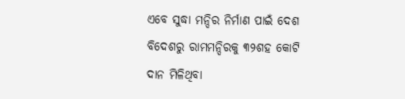ଏବେ ସୁଦ୍ଧା ମନ୍ଦିର ନିର୍ମାଣ ପାଇଁ ଦେଶ ବିଦେଶରୁ ରାମମନ୍ଦିରକୁ ୩୨ଶହ କୋଟି ଦାନ ମିଳିଥିବା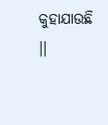କୁହାଯାଉଛି ।।